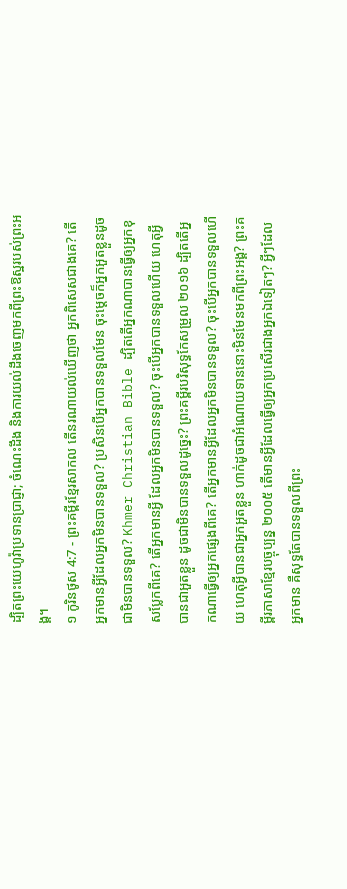ដ្បិតព្រះយេហូវ៉ាប្រទានប្រាជ្ញា; ចំណេះដឹង និងការយល់ដឹងចេញមកពីព្រះឱស្ឋរបស់ព្រះអង្គ។
១ កូរិនថូស 4:7 - ព្រះគម្ពីរខ្មែរសាកល តើនរណាយល់ឃើញថា អ្នកពិសេសជាងគេ? តើអ្នកមានអ្វីដែលអ្នកមិនបានទទួល? ប្រសិនបើអ្នកបានទទួលមែន ចុះម្ដេចក៏អ្នកអួតខ្លួនដូចជាមិនបានទទួល? Khmer Christian Bible ដ្បិតតើអ្នកណាបានធ្វើឲ្យអ្នកខុសប្លែកពីគេ? តើអ្នកមានអ្វី ដែលអ្នកមិនបានទទួល? ចុះបើអ្នកបានទទួលហើយ ហេតុអ្វីបានជាអួតខ្លួន ដូចជាមិនបានទទួលដូច្នេះ? ព្រះគម្ពីរបរិសុទ្ធកែសម្រួល ២០១៦ ដ្បិតតើអ្នកណាធ្វើឲ្យអ្នកផ្សេងពីគេ? តើអ្នកមានអ្វីដែលអ្នកមិនបានទទួល? ចុះបើអ្នកបានទទួលហើយ ហេតុអ្វីបានជាអ្នកអួតខ្លួន ហាក់ដូចជាអំណោយទាននោះមិនមែនមកពីព្រះអង្គ? ព្រះគម្ពីរភាសាខ្មែរបច្ចុប្បន្ន ២០០៥ តើមានអ្វីដែលធ្វើឲ្យអ្នកប្រសើរជាងអ្នកឯទៀតៗ? អ្វីៗដែលអ្នកមាន គឺសុទ្ធតែបានទទួលពីព្រះ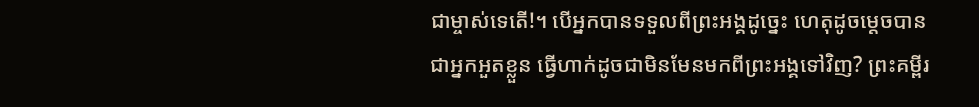ជាម្ចាស់ទេតើ!។ បើអ្នកបានទទួលពីព្រះអង្គដូច្នេះ ហេតុដូចម្ដេចបានជាអ្នកអួតខ្លួន ធ្វើហាក់ដូចជាមិនមែនមកពីព្រះអង្គទៅវិញ? ព្រះគម្ពីរ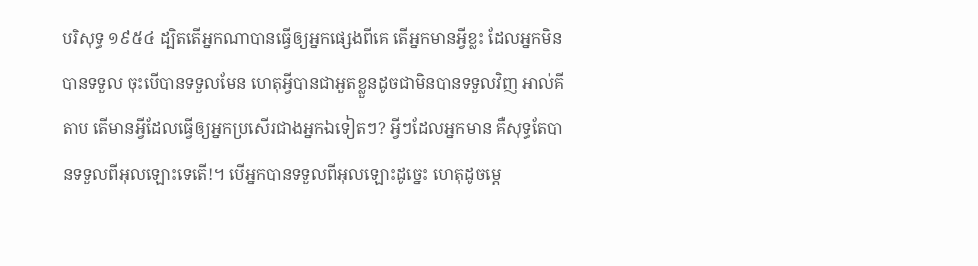បរិសុទ្ធ ១៩៥៤ ដ្បិតតើអ្នកណាបានធ្វើឲ្យអ្នកផ្សេងពីគេ តើអ្នកមានអ្វីខ្លះ ដែលអ្នកមិនបានទទួល ចុះបើបានទទួលមែន ហេតុអ្វីបានជាអួតខ្លួនដូចជាមិនបានទទួលវិញ អាល់គីតាប តើមានអ្វីដែលធ្វើឲ្យអ្នកប្រសើរជាងអ្នកឯទៀតៗ? អ្វីៗដែលអ្នកមាន គឺសុទ្ធតែបានទទួលពីអុលឡោះទេតើ!។ បើអ្នកបានទទួលពីអុលឡោះដូច្នេះ ហេតុដូចម្ដេ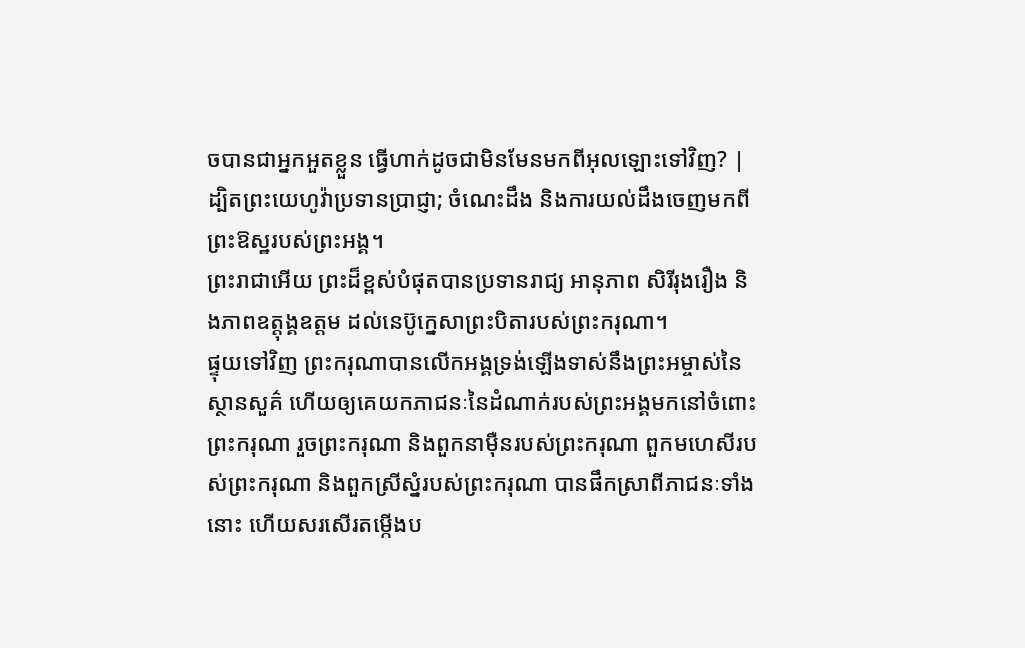ចបានជាអ្នកអួតខ្លួន ធ្វើហាក់ដូចជាមិនមែនមកពីអុលឡោះទៅវិញ? |
ដ្បិតព្រះយេហូវ៉ាប្រទានប្រាជ្ញា; ចំណេះដឹង និងការយល់ដឹងចេញមកពីព្រះឱស្ឋរបស់ព្រះអង្គ។
ព្រះរាជាអើយ ព្រះដ៏ខ្ពស់បំផុតបានប្រទានរាជ្យ អានុភាព សិរីរុងរឿង និងភាពឧត្ដុង្គឧត្ដម ដល់នេប៊ូក្នេសាព្រះបិតារបស់ព្រះករុណា។
ផ្ទុយទៅវិញ ព្រះករុណាបានលើកអង្គទ្រង់ឡើងទាស់នឹងព្រះអម្ចាស់នៃស្ថានសួគ៌ ហើយឲ្យគេយកភាជនៈនៃដំណាក់របស់ព្រះអង្គមកនៅចំពោះព្រះករុណា រួចព្រះករុណា និងពួកនាម៉ឺនរបស់ព្រះករុណា ពួកមហេសីរបស់ព្រះករុណា និងពួកស្រីស្នំរបស់ព្រះករុណា បានផឹកស្រាពីភាជនៈទាំងនោះ ហើយសរសើរតម្កើងប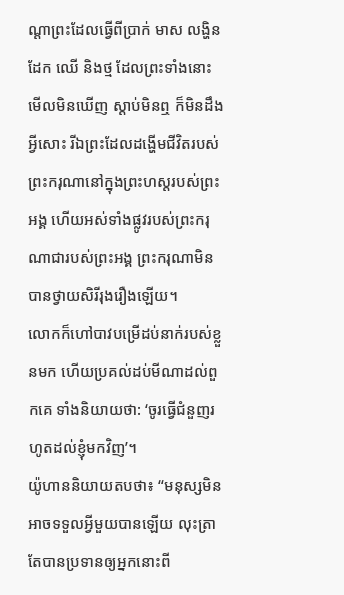ណ្ដាព្រះដែលធ្វើពីប្រាក់ មាស លង្ហិន ដែក ឈើ និងថ្ម ដែលព្រះទាំងនោះមើលមិនឃើញ ស្ដាប់មិនឮ ក៏មិនដឹងអ្វីសោះ រីឯព្រះដែលដង្ហើមជីវិតរបស់ព្រះករុណានៅក្នុងព្រះហស្តរបស់ព្រះអង្គ ហើយអស់ទាំងផ្លូវរបស់ព្រះករុណាជារបស់ព្រះអង្គ ព្រះករុណាមិនបានថ្វាយសិរីរុងរឿងឡើយ។
លោកក៏ហៅបាវបម្រើដប់នាក់របស់ខ្លួនមក ហើយប្រគល់ដប់មីណាដល់ពួកគេ ទាំងនិយាយថា: ‘ចូរធ្វើជំនួញរហូតដល់ខ្ញុំមកវិញ’។
យ៉ូហាននិយាយតបថា៖ “មនុស្សមិនអាចទទួលអ្វីមួយបានឡើយ លុះត្រាតែបានប្រទានឲ្យអ្នកនោះពី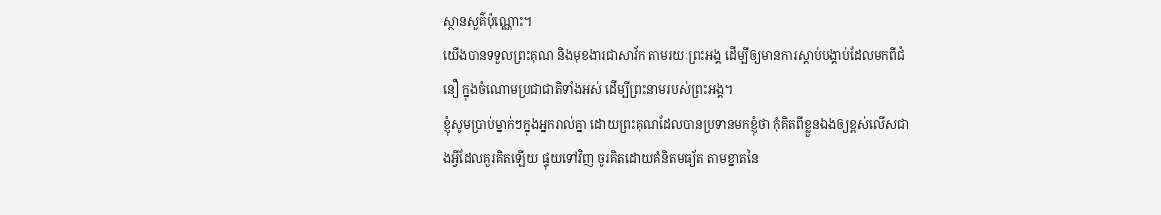ស្ថានសួគ៌ប៉ុណ្ណោះ។
យើងបានទទួលព្រះគុណ និងមុខងារជាសាវ័ក តាមរយៈព្រះអង្គ ដើម្បីឲ្យមានការស្ដាប់បង្គាប់ដែលមកពីជំនឿ ក្នុងចំណោមប្រជាជាតិទាំងអស់ ដើម្បីព្រះនាមរបស់ព្រះអង្គ។
ខ្ញុំសូមប្រាប់ម្នាក់ៗក្នុងអ្នករាល់គ្នា ដោយព្រះគុណដែលបានប្រទានមកខ្ញុំថា កុំគិតពីខ្លួនឯងឲ្យខ្ពស់លើសជាងអ្វីដែលគួរគិតឡើយ ផ្ទុយទៅវិញ ចូរគិតដោយគំនិតមធ្យ័ត តាមខ្នាតនៃ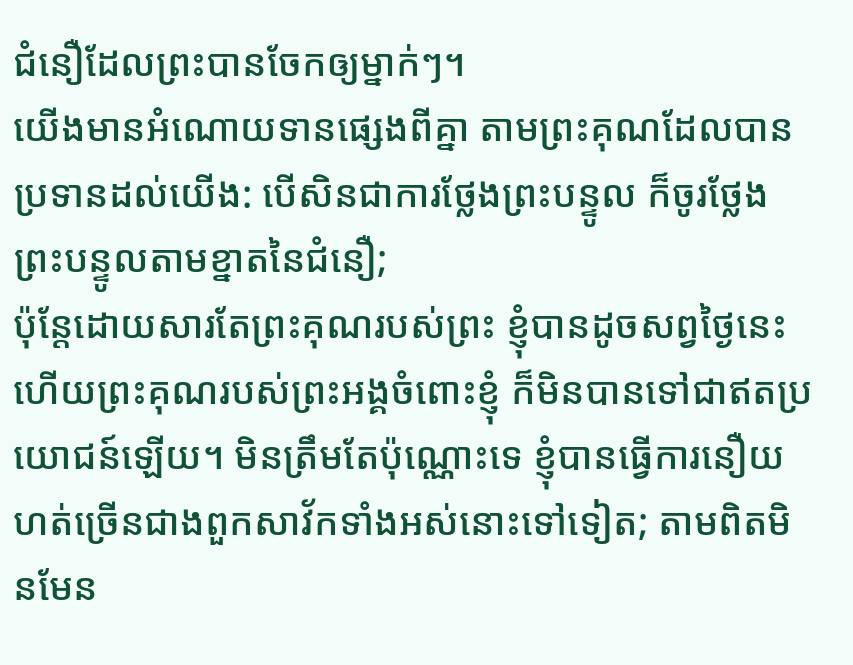ជំនឿដែលព្រះបានចែកឲ្យម្នាក់ៗ។
យើងមានអំណោយទានផ្សេងពីគ្នា តាមព្រះគុណដែលបានប្រទានដល់យើង: បើសិនជាការថ្លែងព្រះបន្ទូល ក៏ចូរថ្លែងព្រះបន្ទូលតាមខ្នាតនៃជំនឿ;
ប៉ុន្តែដោយសារតែព្រះគុណរបស់ព្រះ ខ្ញុំបានដូចសព្វថ្ងៃនេះ ហើយព្រះគុណរបស់ព្រះអង្គចំពោះខ្ញុំ ក៏មិនបានទៅជាឥតប្រយោជន៍ឡើយ។ មិនត្រឹមតែប៉ុណ្ណោះទេ ខ្ញុំបានធ្វើការនឿយហត់ច្រើនជាងពួកសាវ័កទាំងអស់នោះទៅទៀត; តាមពិតមិនមែន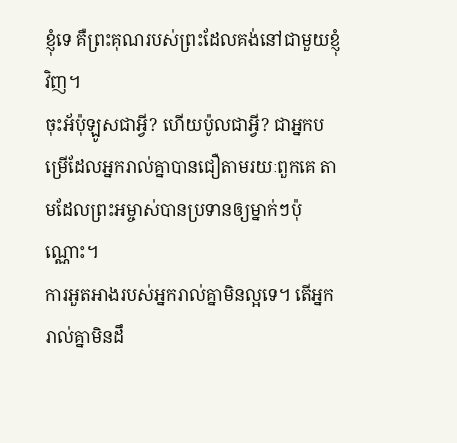ខ្ញុំទេ គឺព្រះគុណរបស់ព្រះដែលគង់នៅជាមួយខ្ញុំវិញ។
ចុះអ័ប៉ុឡូសជាអ្វី? ហើយប៉ូលជាអ្វី? ជាអ្នកបម្រើដែលអ្នករាល់គ្នាបានជឿតាមរយៈពួកគេ តាមដែលព្រះអម្ចាស់បានប្រទានឲ្យម្នាក់ៗប៉ុណ្ណោះ។
ការអួតអាងរបស់អ្នករាល់គ្នាមិនល្អទេ។ តើអ្នករាល់គ្នាមិនដឹ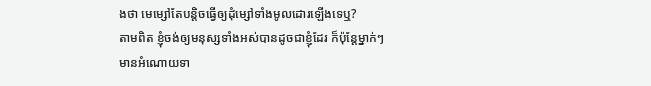ងថា មេម្សៅតែបន្តិចធ្វើឲ្យដុំម្សៅទាំងមូលដោរឡើងទេឬ?
តាមពិត ខ្ញុំចង់ឲ្យមនុស្សទាំងអស់បានដូចជាខ្ញុំដែរ ក៏ប៉ុន្តែម្នាក់ៗមានអំណោយទា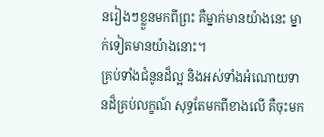នរៀងៗខ្លួនមកពីព្រះ គឺម្នាក់មានយ៉ាងនេះ ម្នាក់ទៀតមានយ៉ាងនោះ។
គ្រប់ទាំងជំនូនដ៏ល្អ និងអស់ទាំងអំណោយទានដ៏គ្រប់លក្ខណ៍ សុទ្ធតែមកពីខាងលើ គឺចុះមក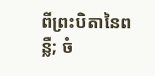ពីព្រះបិតានៃពន្លឺ; ចំ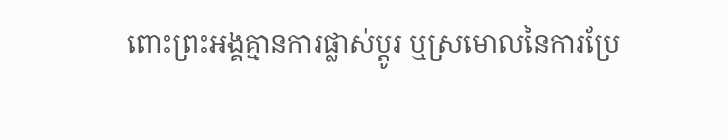ពោះព្រះអង្គគ្មានការផ្លាស់ប្ដូរ ឬស្រមោលនៃការប្រែ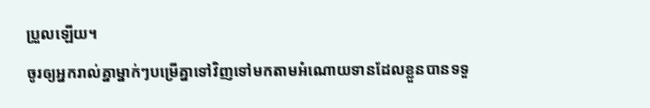ប្រួលឡើយ។
ចូរឲ្យអ្នករាល់គ្នាម្នាក់ៗបម្រើគ្នាទៅវិញទៅមកតាមអំណោយទានដែលខ្លួនបានទទួ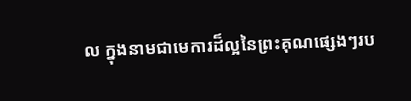ល ក្នុងនាមជាមេការដ៏ល្អនៃព្រះគុណផ្សេងៗរប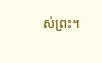ស់ព្រះ។